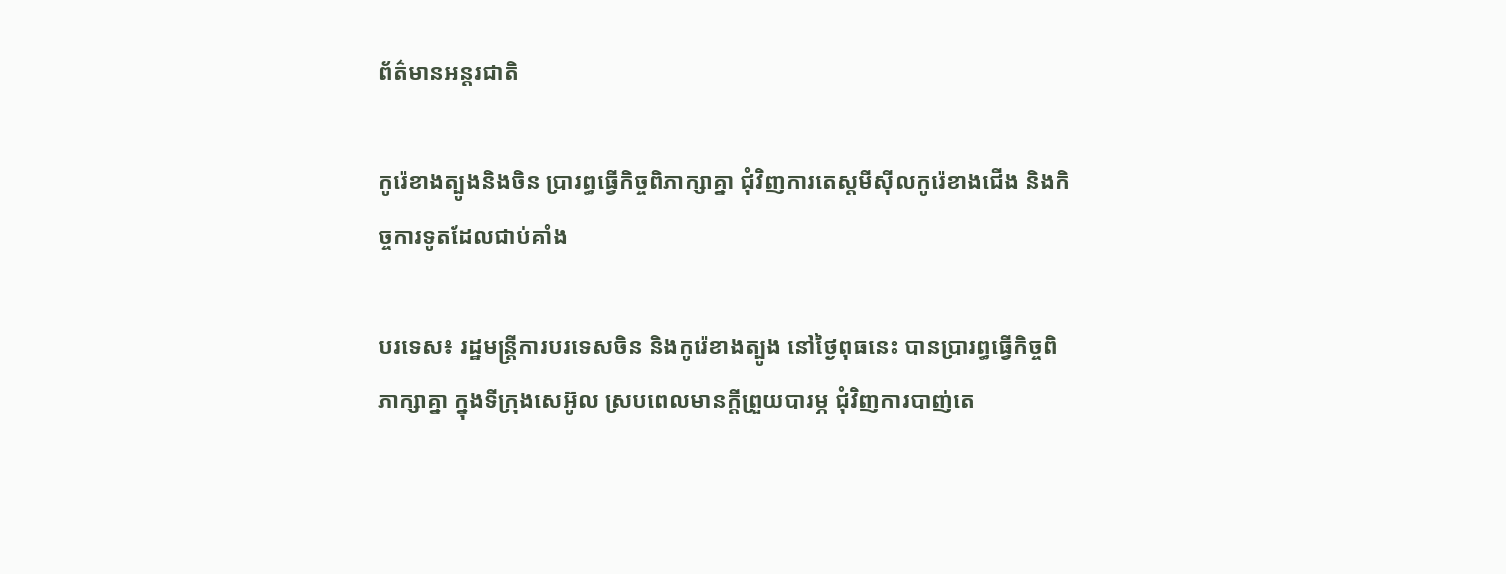ព័ត៌មានអន្តរជាតិ

កូរ៉េខាងត្បូងនិងចិន ប្រារព្ធធ្វើកិច្ចពិភាក្សាគ្នា ជុំវិញការតេស្តមីស៊ីលកូរ៉េខាងជើង និងកិច្ចការទូតដែលជាប់គាំង

បរទេស៖ រដ្ឋមន្ត្រីការបរទេសចិន និងកូរ៉េខាងត្បូង នៅថ្ងៃពុធនេះ បានបា្ររព្ធធ្វើកិច្ចពិភាក្សាគ្នា ក្នុងទីក្រុងសេអ៊ូល ស្របពេលមានក្តីព្រួយបារម្ភ ជុំវិញការបាញ់តេ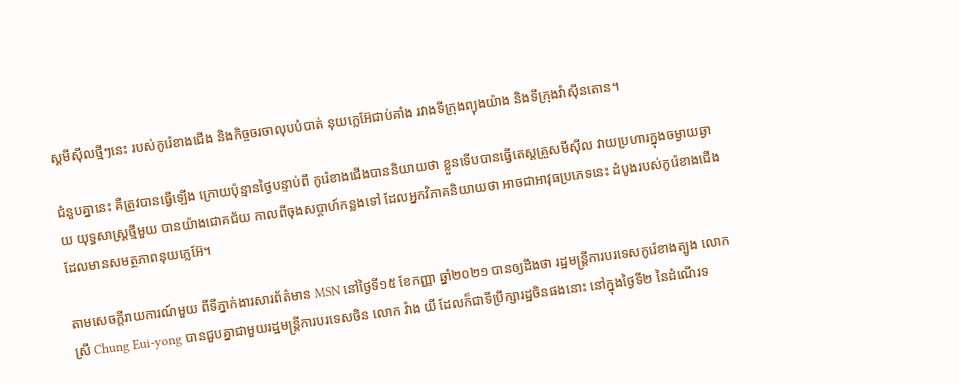ស្តមីស៊ីលថ្មីៗនេះ របស់កូរ៉េខាងជើង និងកិច្ចចរចាលុបបំបាត់ នុយក្លេអ៊ែជាប់គាំង រវាងទីក្រុងព្យុងយ៉ាង និងទីក្រុងវ៉ាស៊ីនតោន។

ជំនួបគ្នានេះ គឺត្រូវបានធ្វើឡើង ក្រោយប៉ុន្មានថ្ងៃបន្ទាប់ពី កូរ៉េខាងជើងបាននិយាយថា ខ្លួនទើបបានធ្វើតេស្តគ្រួសមីស៊ីល វាយប្រហារក្នុងចម្ងាយឆ្ងាយ យុទ្ធសាស្ត្រថ្មីមួយ បានយ៉ាងជោគជ័យ កាលពីចុងសប្ដាហ៍កន្លងទៅ ដែលអ្នកវិភាគនិយាយថា អាចជាអាវុធប្រភេទនេះ ដំបូងរបស់កូរ៉េខាងជើង ដែលមានសមត្ថភាពនុយក្លេអ៊ែ។

តាមសេចក្តីរាយការណ៍មួយ ពីទីភ្នាក់ងារសារព័ត៌មាន MSN នៅថ្ងៃទី១៥ ខែកញ្ញា ឆ្នាំ២០២១ បានឲ្យដឹងថា រដ្ឋមន្ត្រីការបរទេសកូរ៉េខាងត្បូង លោកស្រី Chung Eui-yong បានជួបគ្នាជាមួយរដ្ឋមន្ត្រីការបរទេសចិន លោក វ៉ាង យី ដែលក៏ជាទីប្រឹក្សារដ្ឋចិនផងនោះ នៅក្នុងថ្ងៃទី២ នៃដំណើរទ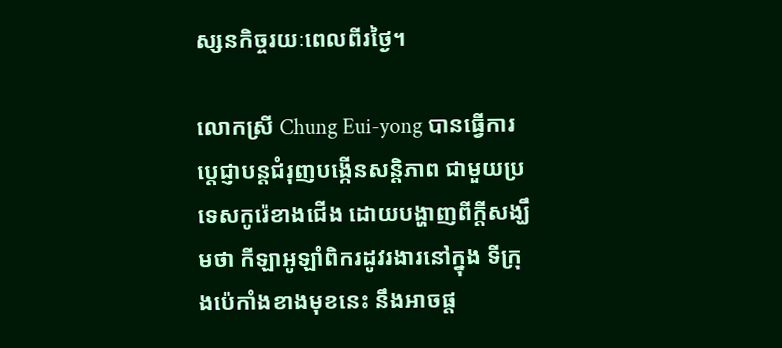ស្សនកិច្ចរយៈពេលពីរថ្ងៃ។

លោកស្រី Chung Eui-yong បានធ្វើការប្តេជ្ញាបន្តជំរុញបង្កើនសន្តិភាព ជាមួយប្រទេសកូរ៉េខាងជើង ដោយបង្ហាញពីក្តីសង្ឃឹមថា កីឡាអូឡាំពិករដូវរងារនៅក្នុង ទីក្រុងប៉េកាំងខាងមុខនេះ នឹងអាចផ្ត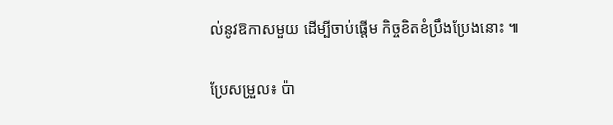ល់នូវឱកាសមួយ ដើម្បីចាប់ផ្តើម កិច្ចខិតខំប្រឹងប្រែងនោះ ៕

ប្រែសម្រួល៖ ប៉ា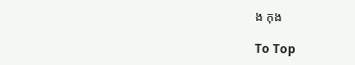ង កុង

To Top